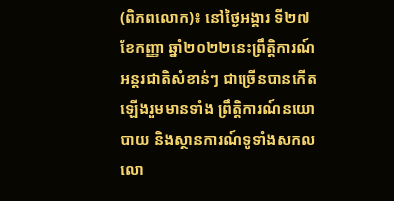(ពិភពលោក)៖ នៅថ្ងៃអង្គារ ទី២៧ ខែកញ្ញា ឆ្នាំ២០២២នេះព្រឹត្តិការណ៍អន្តរជាតិសំខាន់ៗ ជាច្រើនបានកើតឡើងរួមមានទាំង ព្រឹត្តិការណ៍នយោបាយ និងស្ថានការណ៍ទូទាំងសកលលោ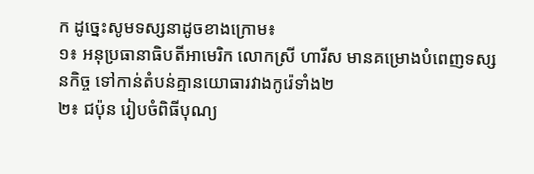ក ដូច្នេះសូមទស្សនាដូចខាងក្រោម៖
១៖ អនុប្រធានាធិបតីអាមេរិក លោកស្រី ហារីស មានគម្រោងបំពេញទស្សនកិច្ច ទៅកាន់តំបន់គ្មានយោធារវាងកូរ៉េទាំង២
២៖ ជប៉ុន រៀបចំពិធីបុណ្យ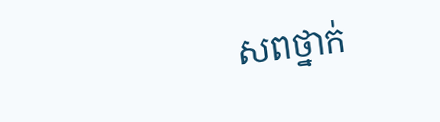សពថ្នាក់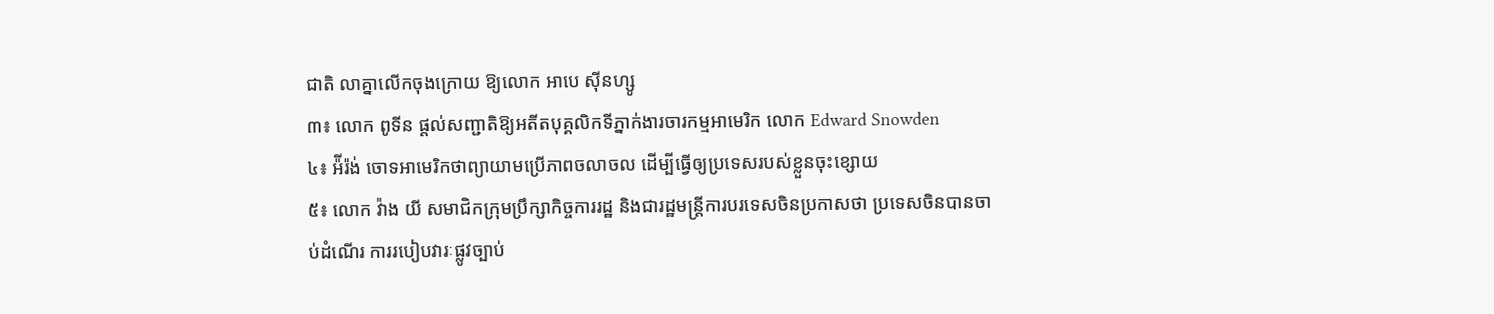ជាតិ លាគ្នាលើកចុងក្រោយ ឱ្យលោក អាបេ ស៊ីនហ្សូ
៣៖ លោក ពូទីន ផ្តល់សញ្ជាតិឱ្យអតីតបុគ្គលិកទីភ្នាក់ងារចារកម្មអាមេរិក លោក Edward Snowden
៤៖ អ៉ីរ៉ង់ ចោទអាមេរិកថាព្យាយាមប្រើភាពចលាចល ដើម្បីធ្វើឲ្យប្រទេសរបស់ខ្លួនចុះខ្សោយ
៥៖ លោក វ៉ាង យី សមាជិកក្រុមប្រឹក្សាកិច្ចការរដ្ឋ និងជារដ្ឋមន្រ្តីការបរទេសចិនប្រកាសថា ប្រទេសចិនបានចាប់ដំណើរ ការរបៀបវារៈផ្លូវច្បាប់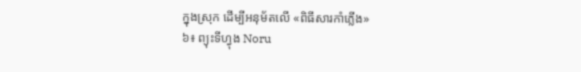ក្នុងស្រុក ដើម្បីអនុម័តលើ «ពិធីសារកាំភ្លើង»
៦៖ ព្យុះទីហ្វុង Noru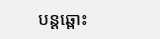បន្តឆ្ពោះ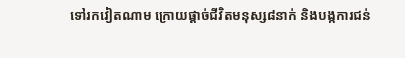ទៅរកវៀតណាម ក្រោយផ្តាច់ជីវិតមនុស្ស៨នាក់ និងបង្កការជន់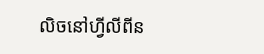លិចនៅហ្វីលីពីន